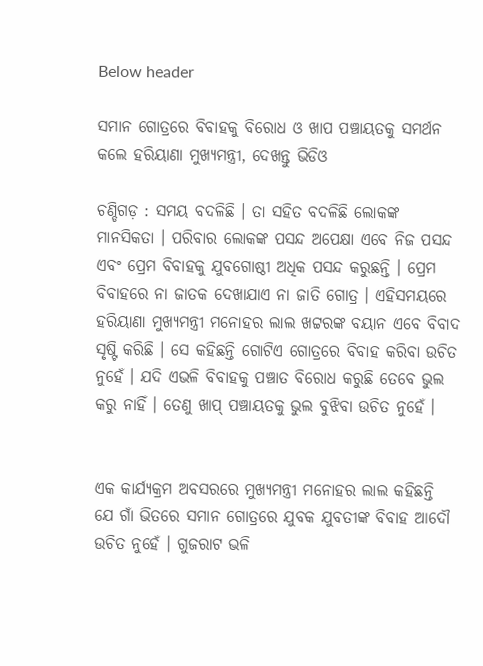Below header

ସମାନ ଗୋତ୍ରରେ ବିବାହକୁ ବିରୋଧ ଓ ଖାପ ପଞ୍ଚାୟତକୁ ସମର୍ଥନ କଲେ ହରିୟାଣା ମୁଖ୍ୟମନ୍ତ୍ରୀ, ଦେଖନ୍ତୁ ଭିଡିଓ

ଚଣ୍ଡିଗଡ଼ : ସମୟ ବଦଳିଛି । ତା ସହିତ ବଦଳିଛି ଲୋକଙ୍କ ମାନସିକତା । ପରିବାର ଲୋକଙ୍କ ପସନ୍ଦ ଅପେକ୍ଷା ଏବେ ନିଜ ପସନ୍ଦ ଏବଂ ପ୍ରେମ ବିବାହକୁ ଯୁବଗୋଷ୍ଠୀ ଅଧିକ ପସନ୍ଦ କରୁଛନ୍ତି । ପ୍ରେମ ବିବାହରେ ନା ଜାତକ ଦେଖାଯାଏ ନା ଜାତି ଗୋତ୍ର । ଏହିସମୟରେ ହରିୟାଣା ମୁଖ୍ୟମନ୍ତ୍ରୀ ମନୋହର ଲାଲ ଖଟ୍ଟରଙ୍କ ବୟାନ ଏବେ ବିବାଦ ସୃଷ୍ଟି କରିଛି । ସେ କହିଛନ୍ତି ଗୋଟିଏ ଗୋତ୍ରରେ ବିବାହ କରିବା ଉଚିତ ନୁହେଁ । ଯଦି ଏଭଳି ବିବାହକୁ ପଞ୍ଚାତ ବିରୋଧ କରୁଛି ତେବେ ଭୁଲ କରୁ ନାହିଁ । ତେଣୁ ଖାପ୍‌ ପଞ୍ଚାୟତକୁ ଭୁଲ ବୁଝିବା ଉଚିତ ନୁହେଁ ।


ଏକ କାର୍ଯ୍ୟକ୍ରମ ଅବସରରେ ମୁଖ୍ୟମନ୍ତ୍ରୀ ମନୋହର ଲାଲ କହିଛନ୍ତି ଯେ ଗାଁ ଭିତରେ ସମାନ ଗୋତ୍ରରେ ଯୁବକ ଯୁବତୀଙ୍କ ବିବାହ ଆଦୌ ଉଚିତ ନୁହେଁ । ଗୁଜରାଟ ଭଳି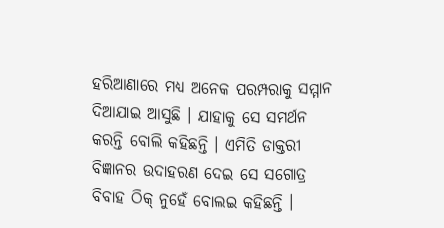ହରିଆଣାରେ ମଧ୍ୟ ଅନେକ ପରମ୍ପରାକୁ ସମ୍ମାନ ଦିଆଯାଇ ଆସୁଛି । ଯାହାକୁ ସେ ସମର୍ଥନ କରନ୍ତି ବୋଲି କହିଛନ୍ତି । ଏମିତି ଡାକ୍ତରୀ ବିଜ୍ଞାନର ଉଦାହରଣ ଦେଇ ସେ ସଗୋତ୍ର ବିବାହ ଠିକ୍‌ ନୁହେଁ ବୋଲଇ କହିଛନ୍ତି ।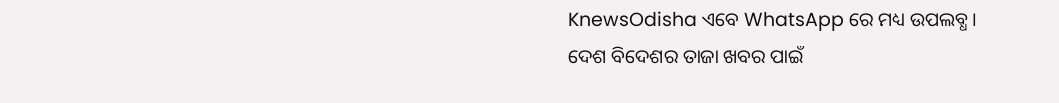KnewsOdisha ଏବେ WhatsApp ରେ ମଧ୍ୟ ଉପଲବ୍ଧ । ଦେଶ ବିଦେଶର ତାଜା ଖବର ପାଇଁ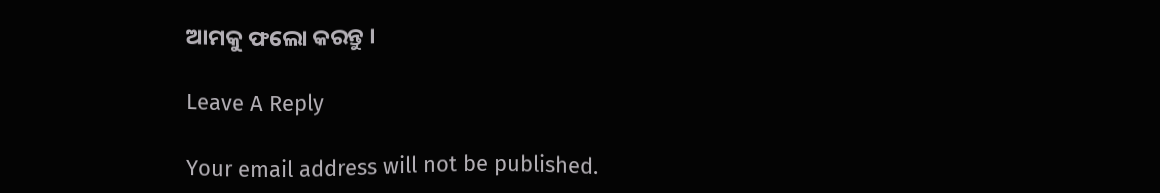ଆମକୁ ଫଲୋ କରନ୍ତୁ ।

Leave A Reply

Your email address will not be published.